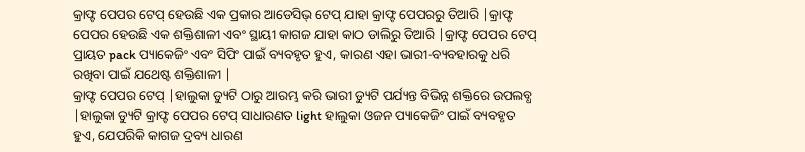କ୍ରାଫ୍ଟ ପେପର ଟେପ୍ ହେଉଛି ଏକ ପ୍ରକାର ଆଡେସିଭ୍ ଟେପ୍ ଯାହା କ୍ରାଫ୍ଟ ପେପରରୁ ତିଆରି |କ୍ରାଫ୍ଟ ପେପର ହେଉଛି ଏକ ଶକ୍ତିଶାଳୀ ଏବଂ ସ୍ଥାୟୀ କାଗଜ ଯାହା କାଠ ଡାଲିରୁ ତିଆରି |କ୍ରାଫ୍ଟ ପେପର ଟେପ୍ ପ୍ରାୟତ pack ପ୍ୟାକେଜିଂ ଏବଂ ସିପିଂ ପାଇଁ ବ୍ୟବହୃତ ହୁଏ, କାରଣ ଏହା ଭାରୀ-ବ୍ୟବହାରକୁ ଧରି ରଖିବା ପାଇଁ ଯଥେଷ୍ଟ ଶକ୍ତିଶାଳୀ |
କ୍ରାଫ୍ଟ ପେପର ଟେପ୍ |ହାଲୁକା ଡ୍ୟୁଟି ଠାରୁ ଆରମ୍ଭ କରି ଭାରୀ ଡ୍ୟୁଟି ପର୍ଯ୍ୟନ୍ତ ବିଭିନ୍ନ ଶକ୍ତିରେ ଉପଲବ୍ଧ |ହାଲୁକା ଡ୍ୟୁଟି କ୍ରାଫ୍ଟ ପେପର ଟେପ୍ ସାଧାରଣତ light ହାଲୁକା ଓଜନ ପ୍ୟାକେଜିଂ ପାଇଁ ବ୍ୟବହୃତ ହୁଏ, ଯେପରିକି କାଗଜ ଦ୍ରବ୍ୟ ଧାରଣ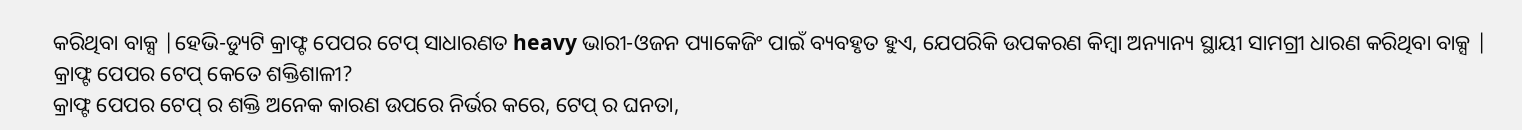କରିଥିବା ବାକ୍ସ |ହେଭି-ଡ୍ୟୁଟି କ୍ରାଫ୍ଟ ପେପର ଟେପ୍ ସାଧାରଣତ heavy ଭାରୀ-ଓଜନ ପ୍ୟାକେଜିଂ ପାଇଁ ବ୍ୟବହୃତ ହୁଏ, ଯେପରିକି ଉପକରଣ କିମ୍ବା ଅନ୍ୟାନ୍ୟ ସ୍ଥାୟୀ ସାମଗ୍ରୀ ଧାରଣ କରିଥିବା ବାକ୍ସ |
କ୍ରାଫ୍ଟ ପେପର ଟେପ୍ କେତେ ଶକ୍ତିଶାଳୀ?
କ୍ରାଫ୍ଟ ପେପର ଟେପ୍ ର ଶକ୍ତି ଅନେକ କାରଣ ଉପରେ ନିର୍ଭର କରେ, ଟେପ୍ ର ଘନତା,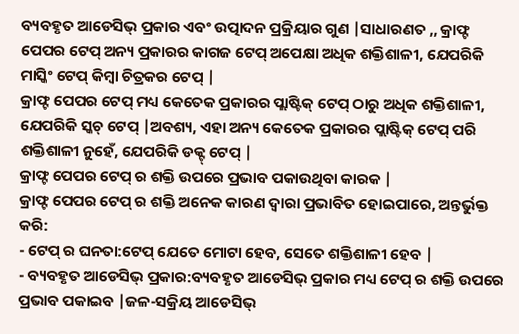ବ୍ୟବହୃତ ଆଡେସିଭ୍ ପ୍ରକାର ଏବଂ ଉତ୍ପାଦନ ପ୍ରକ୍ରିୟାର ଗୁଣ |ସାଧାରଣତ ,, କ୍ରାଫ୍ଟ ପେପର ଟେପ୍ ଅନ୍ୟ ପ୍ରକାରର କାଗଜ ଟେପ୍ ଅପେକ୍ଷା ଅଧିକ ଶକ୍ତିଶାଳୀ, ଯେପରିକି ମାସ୍କିଂ ଟେପ୍ କିମ୍ବା ଚିତ୍ରକର ଟେପ୍ |
କ୍ରାଫ୍ଟ ପେପର ଟେପ୍ ମଧ୍ୟ କେତେକ ପ୍ରକାରର ପ୍ଲାଷ୍ଟିକ୍ ଟେପ୍ ଠାରୁ ଅଧିକ ଶକ୍ତିଶାଳୀ, ଯେପରିକି ସ୍କଚ୍ ଟେପ୍ |ଅବଶ୍ୟ, ଏହା ଅନ୍ୟ କେତେକ ପ୍ରକାରର ପ୍ଲାଷ୍ଟିକ୍ ଟେପ୍ ପରି ଶକ୍ତିଶାଳୀ ନୁହେଁ, ଯେପରିକି ଡକ୍ଟ୍ ଟେପ୍ |
କ୍ରାଫ୍ଟ ପେପର ଟେପ୍ ର ଶକ୍ତି ଉପରେ ପ୍ରଭାବ ପକାଉଥିବା କାରକ |
କ୍ରାଫ୍ଟ ପେପର ଟେପ୍ ର ଶକ୍ତି ଅନେକ କାରଣ ଦ୍ୱାରା ପ୍ରଭାବିତ ହୋଇପାରେ, ଅନ୍ତର୍ଭୁକ୍ତ କରି:
- ଟେପ୍ ର ଘନତା:ଟେପ୍ ଯେତେ ମୋଟା ହେବ, ସେତେ ଶକ୍ତିଶାଳୀ ହେବ |
- ବ୍ୟବହୃତ ଆଡେସିଭ୍ ପ୍ରକାର:ବ୍ୟବହୃତ ଆଡେସିଭ୍ ପ୍ରକାର ମଧ୍ୟ ଟେପ୍ ର ଶକ୍ତି ଉପରେ ପ୍ରଭାବ ପକାଇବ |ଜଳ-ସକ୍ରିୟ ଆଡେସିଭ୍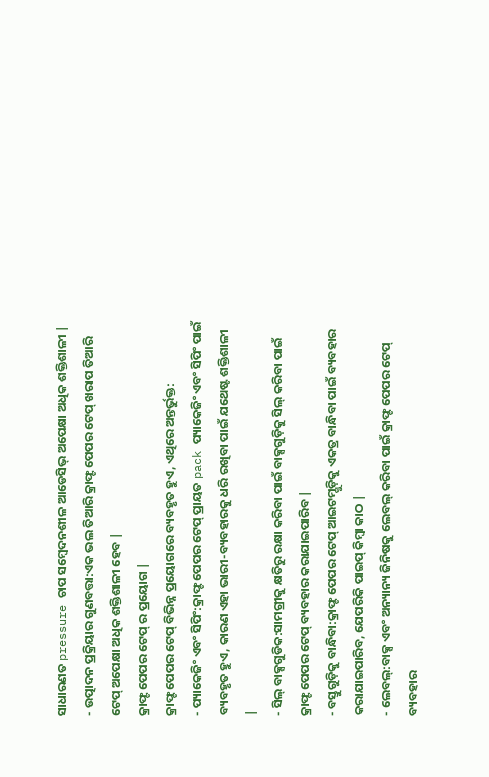ସାଧାରଣତ pressure ଚାପ ସମ୍ବେଦନଶୀଳ ଆଡେସିଭ୍ ଅପେକ୍ଷା ଅଧିକ ଶକ୍ତିଶାଳୀ |
- ଉତ୍ପାଦନ ପ୍ରକ୍ରିୟାର ଗୁଣବତ୍ତା:ଏକ ଭଲ ତିଆରି କ୍ରାଫ୍ଟ ପେପର ଟେପ୍ ଖରାପ ତିଆରି ଟେପ୍ ଅପେକ୍ଷା ଅଧିକ ଶକ୍ତିଶାଳୀ ହେବ |
କ୍ରାଫ୍ଟ ପେପର ଟେପ୍ ର ପ୍ରୟୋଗ |
କ୍ରାଫ୍ଟ ପେପର ଟେପ୍ ବିଭିନ୍ନ ପ୍ରୟୋଗରେ ବ୍ୟବହୃତ ହୁଏ, ଏଥିରେ ଅନ୍ତର୍ଭୁକ୍ତ:
- ପ୍ୟାକେଜିଂ ଏବଂ ସିପିଂ:କ୍ରାଫ୍ଟ ପେପର ଟେପ୍ ପ୍ରାୟତ pack ପ୍ୟାକେଜିଂ ଏବଂ ସିପିଂ ପାଇଁ ବ୍ୟବହୃତ ହୁଏ, କାରଣ ଏହା ଭାରୀ-ବ୍ୟବହାରକୁ ଧରି ରଖିବା ପାଇଁ ଯଥେଷ୍ଟ ଶକ୍ତିଶାଳୀ |
- ସିଲ୍ ବାକ୍ସଗୁଡିକ:ସାମଗ୍ରୀକୁ କ୍ଷତିରୁ ରକ୍ଷା କରିବା ପାଇଁ ବାକ୍ସଗୁଡ଼ିକୁ ସିଲ୍ କରିବା ପାଇଁ କ୍ରାଫ୍ଟ ପେପର ଟେପ୍ ବ୍ୟବହାର କରାଯାଇପାରିବ |
- ବସ୍ତୁଗୁଡ଼ିକୁ ବାନ୍ଧିବା:କ୍ରାଫ୍ଟ ପେପର ଟେପ୍ ଆଇଟମ୍ଗୁଡ଼ିକୁ ଏକତ୍ର ବାନ୍ଧିବା ପାଇଁ ବ୍ୟବହାର କରାଯାଇପାରିବ, ଯେପରିକି ପାଇପ୍ କିମ୍ବା କାଠ |
- ଲେବଲ୍:ବାକ୍ସ ଏବଂ ଅନ୍ୟାନ୍ୟ ଜିନିଷକୁ ଲେବଲ୍ କରିବା ପାଇଁ କ୍ରାଫ୍ଟ ପେପର ଟେପ୍ ବ୍ୟବହାର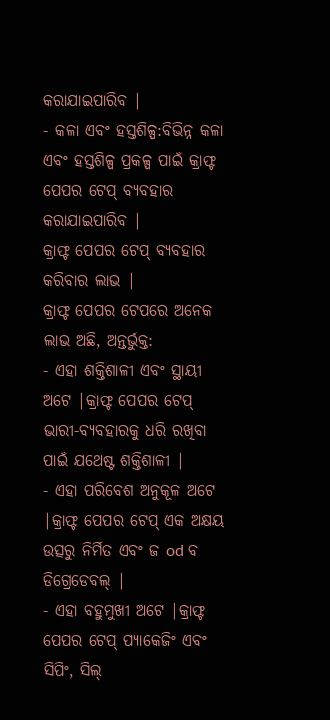କରାଯାଇପାରିବ |
- କଳା ଏବଂ ହସ୍ତଶିଳ୍ପ:ବିଭିନ୍ନ କଳା ଏବଂ ହସ୍ତଶିଳ୍ପ ପ୍ରକଳ୍ପ ପାଇଁ କ୍ରାଫ୍ଟ ପେପର ଟେପ୍ ବ୍ୟବହାର କରାଯାଇପାରିବ |
କ୍ରାଫ୍ଟ ପେପର ଟେପ୍ ବ୍ୟବହାର କରିବାର ଲାଭ |
କ୍ରାଫ୍ଟ ପେପର ଟେପରେ ଅନେକ ଲାଭ ଅଛି, ଅନ୍ତର୍ଭୁକ୍ତ:
- ଏହା ଶକ୍ତିଶାଳୀ ଏବଂ ସ୍ଥାୟୀ ଅଟେ |କ୍ରାଫ୍ଟ ପେପର ଟେପ୍ ଭାରୀ-ବ୍ୟବହାରକୁ ଧରି ରଖିବା ପାଇଁ ଯଥେଷ୍ଟ ଶକ୍ତିଶାଳୀ |
- ଏହା ପରିବେଶ ଅନୁକୂଳ ଅଟେ |କ୍ରାଫ୍ଟ ପେପର ଟେପ୍ ଏକ ଅକ୍ଷୟ ଉତ୍ସରୁ ନିର୍ମିତ ଏବଂ ଜ od ବ ଡିଗ୍ରେଡେବଲ୍ |
- ଏହା ବହୁମୁଖୀ ଅଟେ |କ୍ରାଫ୍ଟ ପେପର ଟେପ୍ ପ୍ୟାକେଜିଂ ଏବଂ ସିପିଂ, ସିଲ୍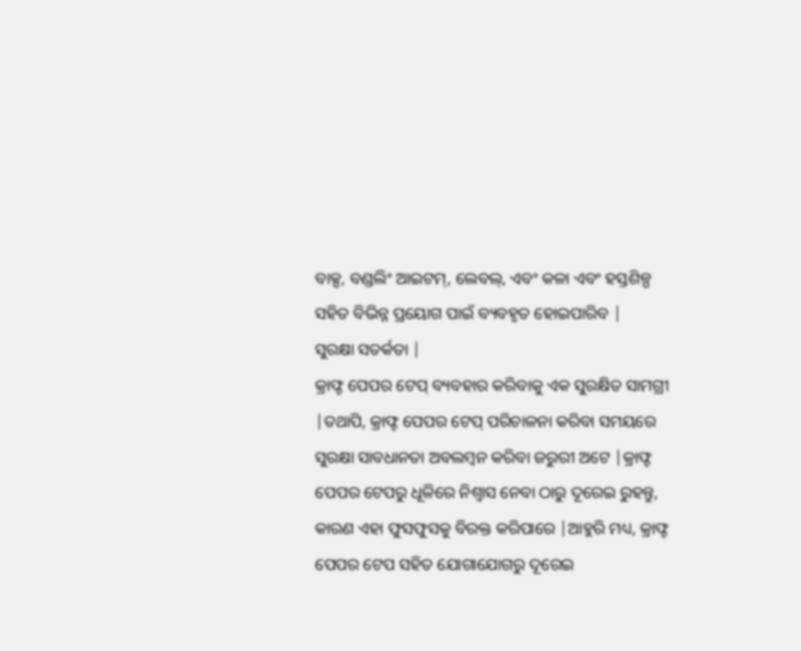ବାକ୍ସ, ବଣ୍ଡଲିଂ ଆଇଟମ୍, ଲେବଲ୍, ଏବଂ କଳା ଏବଂ ହସ୍ତଶିଳ୍ପ ସହିତ ବିଭିନ୍ନ ପ୍ରୟୋଗ ପାଇଁ ବ୍ୟବହୃତ ହୋଇପାରିବ |
ସୁରକ୍ଷା ସତର୍କତା |
କ୍ରାଫ୍ଟ ପେପର ଟେପ୍ ବ୍ୟବହାର କରିବାକୁ ଏକ ସୁରକ୍ଷିତ ସାମଗ୍ରୀ |ତଥାପି, କ୍ରାଫ୍ଟ ପେପର ଟେପ୍ ପରିଚାଳନା କରିବା ସମୟରେ ସୁରକ୍ଷା ସାବଧାନତା ଅବଲମ୍ବନ କରିବା ଜରୁରୀ ଅଟେ |କ୍ରାଫ୍ଟ ପେପର ଟେପରୁ ଧୂଳିରେ ନିଶ୍ୱାସ ନେବା ଠାରୁ ଦୂରେଇ ରୁହନ୍ତୁ, କାରଣ ଏହା ଫୁସଫୁସକୁ ବିରକ୍ତ କରିପାରେ |ଆହୁରି ମଧ୍ୟ, କ୍ରାଫ୍ଟ ପେପର ଟେପ ସହିତ ଯୋଗାଯୋଗରୁ ଦୂରେଇ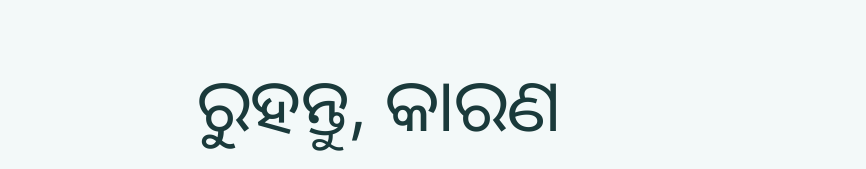ରୁହନ୍ତୁ, କାରଣ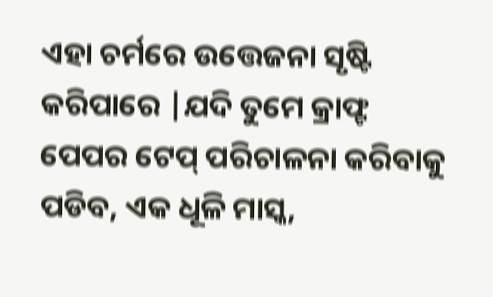ଏହା ଚର୍ମରେ ଉତ୍ତେଜନା ସୃଷ୍ଟି କରିପାରେ |ଯଦି ତୁମେ କ୍ରାଫ୍ଟ ପେପର ଟେପ୍ ପରିଚାଳନା କରିବାକୁ ପଡିବ, ଏକ ଧୂଳି ମାସ୍କ,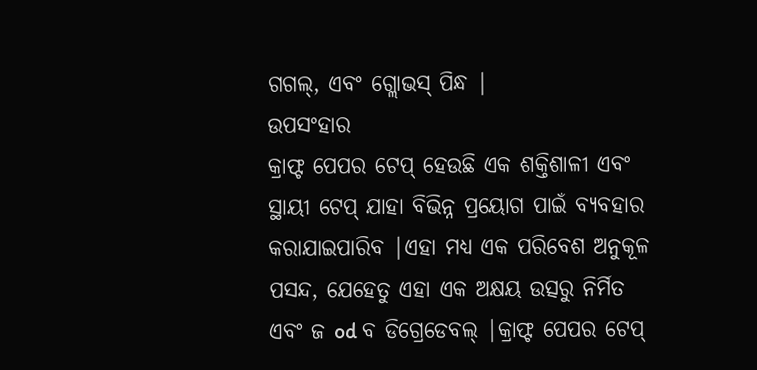ଗଗଲ୍, ଏବଂ ଗ୍ଲୋଭସ୍ ପିନ୍ଧ |
ଉପସଂହାର
କ୍ରାଫ୍ଟ ପେପର ଟେପ୍ ହେଉଛି ଏକ ଶକ୍ତିଶାଳୀ ଏବଂ ସ୍ଥାୟୀ ଟେପ୍ ଯାହା ବିଭିନ୍ନ ପ୍ରୟୋଗ ପାଇଁ ବ୍ୟବହାର କରାଯାଇପାରିବ |ଏହା ମଧ୍ୟ ଏକ ପରିବେଶ ଅନୁକୂଳ ପସନ୍ଦ, ଯେହେତୁ ଏହା ଏକ ଅକ୍ଷୟ ଉତ୍ସରୁ ନିର୍ମିତ ଏବଂ ଜ od ବ ଡିଗ୍ରେଡେବଲ୍ |କ୍ରାଫ୍ଟ ପେପର ଟେପ୍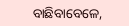ବାଛିବାବେଳେ,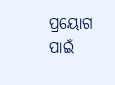ପ୍ରୟୋଗ ପାଇଁ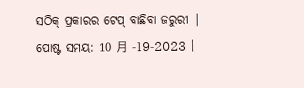ସଠିକ୍ ପ୍ରକାରର ଟେପ୍ ବାଛିବା ଜରୁରୀ |
ପୋଷ୍ଟ ସମୟ: 10 月 -19-2023 |